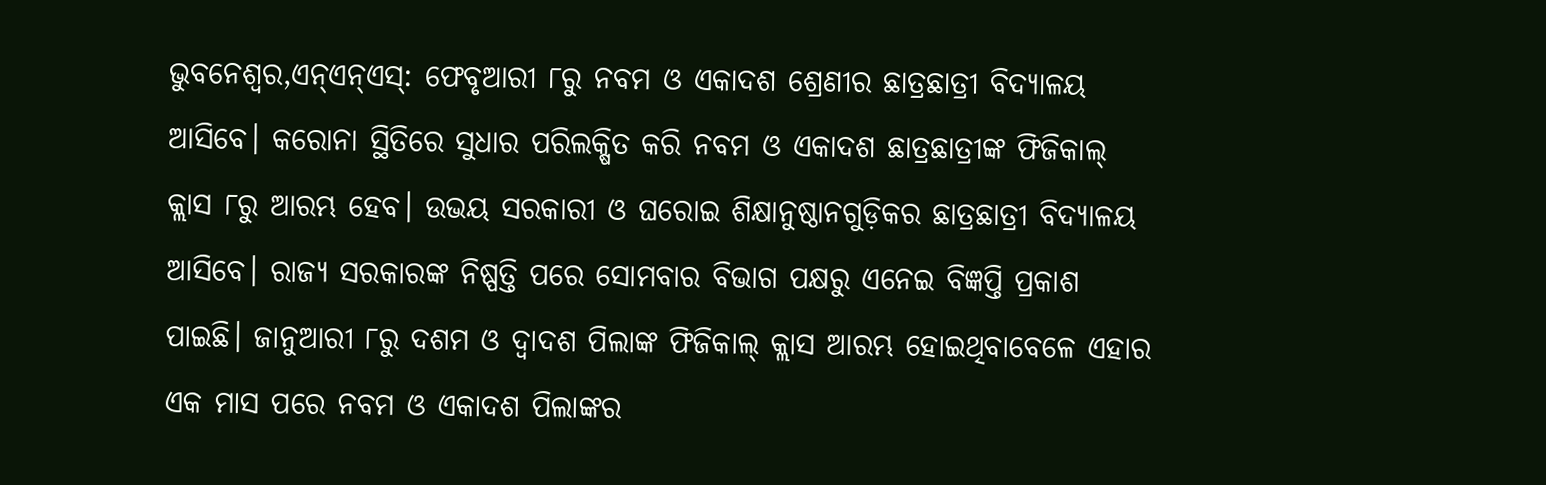ଭୁବନେଶ୍ୱର,ଏନ୍ଏନ୍ଏସ୍: ଫେବୃଆରୀ ୮ରୁ ନବମ ଓ ଏକାଦଶ ଶ୍ରେଣୀର ଛାତ୍ରଛାତ୍ରୀ ବିଦ୍ୟାଳୟ ଆସିବେ। କରୋନା ସ୍ଥିତିରେ ସୁଧାର ପରିଲକ୍ଷିତ କରି ନବମ ଓ ଏକାଦଶ ଛାତ୍ରଛାତ୍ରୀଙ୍କ ଫିଜିକାଲ୍ କ୍ଲାସ ୮ରୁ ଆରମ୍ଭ ହେବ। ଉଭୟ ସରକାରୀ ଓ ଘରୋଇ ଶିକ୍ଷାନୁଷ୍ଠାନଗୁଡ଼ିକର ଛାତ୍ରଛାତ୍ରୀ ବିଦ୍ୟାଳୟ ଆସିବେ। ରାଜ୍ୟ ସରକାରଙ୍କ ନିଷ୍ପତ୍ତି ପରେ ସୋମବାର ବିଭାଗ ପକ୍ଷରୁ ଏନେଇ ବିଜ୍ଞପ୍ତି ପ୍ରକାଶ ପାଇଛି। ଜାନୁଆରୀ ୮ରୁ ଦଶମ ଓ ଦ୍ୱାଦଶ ପିଲାଙ୍କ ଫିଜିକାଲ୍ କ୍ଲାସ ଆରମ୍ଭ ହୋଇଥିବାବେଳେ ଏହାର ଏକ ମାସ ପରେ ନବମ ଓ ଏକାଦଶ ପିଲାଙ୍କର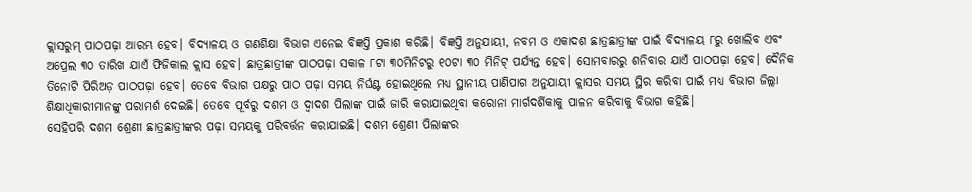କ୍ଲାସରୁମ୍ ପାଠପଢ଼ା ଆରମ୍ଭ ହେବ। ବିଦ୍ୟାଳୟ ଓ ଗଣଶିକ୍ଷା ବିଭାଗ ଏନେଇ ବିଜ୍ଞପ୍ତି ପ୍ରକାଶ କରିଛି। ବିଜ୍ଞପ୍ତି ଅନୁଯାୟୀ, ନବମ ଓ ଏକାଦଶ ଛାତ୍ରଛାତ୍ରୀଙ୍କ ପାଇଁ ବିଦ୍ୟାଳୟ ୮ରୁ ଖୋଲିବ ଏବଂ ଅପ୍ରେଲ ୩୦ ତାରିଖ ଯାଏଁ ଫିଜିକାଲ କ୍ଲାସ ହେବ। ଛାତ୍ରଛାତ୍ରୀଙ୍କ ପାଠପଢ଼ା ସକାଳ ୮ଟା ୩୦ମିନିଟରୁ ୧୦ଟା ୩୦ ମିନିଟ୍ ପର୍ଯ୍ୟନ୍ତ ହେବ। ସୋମବାରରୁ ଶନିବାର ଯାଏଁ ପାଠପଢ଼ା ହେବ। ଦୈନିକ ତିନୋଟି ପିରିଅଡ଼ ପାଠପଢ଼ା ହେବ। ତେବେ ବିଭାଗ ପକ୍ଷରୁ ପାଠ ପଢ଼ା ସମୟ ନିର୍ଘଣ୍ଟ ହୋଇଥିଲେ ମଧ୍ୟ ସ୍ଥାନୀୟ ପାଣିପାଗ ଅନୁଯାୟୀ କ୍ଲାସର ସମୟ ସ୍ଥିର କରିବା ପାଇଁ ମଧ୍ୟ ବିଭାଗ ଜିଲ୍ଲା ଶିକ୍ଷାଧିକାରୀମାନଙ୍କୁ ପରାମର୍ଶ ଦେଇଛି। ତେବେ ପୂର୍ବରୁ ଦଶମ ଓ ଦ୍ୱାଦଶ ପିଲାଙ୍କ ପାଇଁ ଜାରି କରାଯାଇଥିବା କରୋନା ମାର୍ଗଦର୍ଶିକାକୁ ପାଳନ କରିବାକୁ ବିଭାଗ କହିଛି।
ସେହିପରି ଦଶମ ଶ୍ରେଣୀ ଛାତ୍ରଛାତ୍ରୀଙ୍କର ପଢ଼ା ସମୟକୁ ପରିବର୍ତ୍ତନ କରାଯାଇଛି। ଦଶମ ଶ୍ରେଣୀ ପିଲାଙ୍କର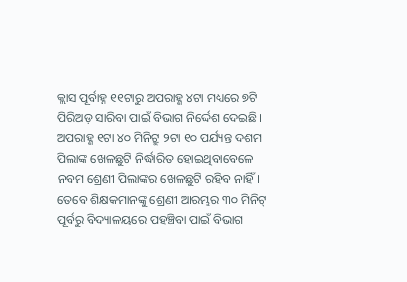କ୍ଲାସ ପୂର୍ବାହ୍ନ ୧୧ଟାରୁ ଅପରାହ୍ଣ ୪ଟା ମଧ୍ୟରେ ୭ଟି ପିରିଅଡ଼ ସାରିବା ପାଇଁ ବିଭାଗ ନିର୍ଦ୍ଦେଶ ଦେଇଛି। ଅପରାହ୍ଣ ୧ଟା ୪୦ ମିନିଟ୍ରୁ ୨ଟା ୧୦ ପର୍ଯ୍ୟନ୍ତ ଦଶମ ପିଲାଙ୍କ ଖେଳଛୁଟି ନିର୍ଦ୍ଧାରିତ ହୋଇଥିବାବେଳେ ନବମ ଶ୍ରେଣୀ ପିଲାଙ୍କର ଖେଳଛୁଟି ରହିବ ନାହିଁ। ତେବେ ଶିକ୍ଷକମାନଙ୍କୁ ଶ୍ରେଣୀ ଆରମ୍ଭର ୩୦ ମିନିଟ୍ ପୂର୍ବରୁ ବିଦ୍ୟାଳୟରେ ପହଞ୍ଚିବା ପାଇଁ ବିଭାଗ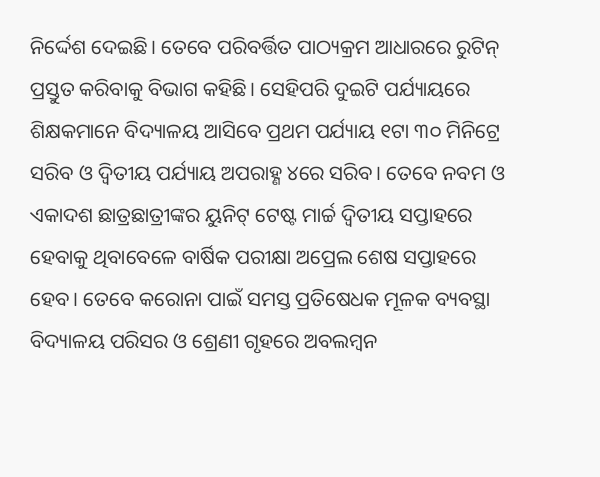ନିର୍ଦ୍ଦେଶ ଦେଇଛି। ତେବେ ପରିବର୍ତ୍ତିତ ପାଠ୍ୟକ୍ରମ ଆଧାରରେ ରୁଟିନ୍ ପ୍ରସ୍ତୁତ କରିବାକୁ ବିଭାଗ କହିଛି। ସେହିପରି ଦୁଇଟି ପର୍ଯ୍ୟାୟରେ ଶିକ୍ଷକମାନେ ବିଦ୍ୟାଳୟ ଆସିବେ ପ୍ରଥମ ପର୍ଯ୍ୟାୟ ୧ଟା ୩୦ ମିନିଟ୍ରେ ସରିବ ଓ ଦ୍ୱିତୀୟ ପର୍ଯ୍ୟାୟ ଅପରାହ୍ଣ ୪ରେ ସରିବ। ତେବେ ନବମ ଓ ଏକାଦଶ ଛାତ୍ରଛାତ୍ରୀଙ୍କର ୟୁନିଟ୍ ଟେଷ୍ଟ ମାର୍ଚ୍ଚ ଦ୍ୱିତୀୟ ସପ୍ତାହରେ ହେବାକୁ ଥିବାବେଳେ ବାର୍ଷିକ ପରୀକ୍ଷା ଅପ୍ରେଲ ଶେଷ ସପ୍ତାହରେ ହେବ। ତେବେ କରୋନା ପାଇଁ ସମସ୍ତ ପ୍ରତିଷେଧକ ମୂଳକ ବ୍ୟବସ୍ଥା ବିଦ୍ୟାଳୟ ପରିସର ଓ ଶ୍ରେଣୀ ଗୃହରେ ଅବଲମ୍ବନ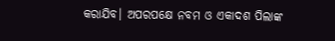କରାଯିବ। ଅପରପକ୍ଷେ ନବମ ଓ ଏକାଦଶ ପିଲାଙ୍କ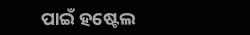ପାଇଁ ହଷ୍ଟେଲ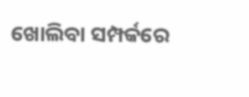ଖୋଲିବା ସମ୍ପର୍କରେ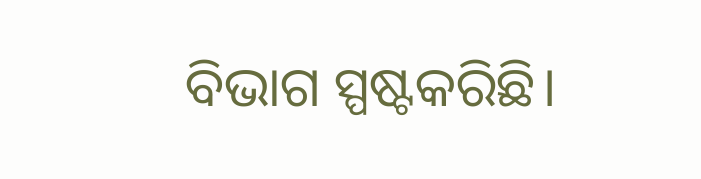ବିଭାଗ ସ୍ପଷ୍ଟକରିଛି।